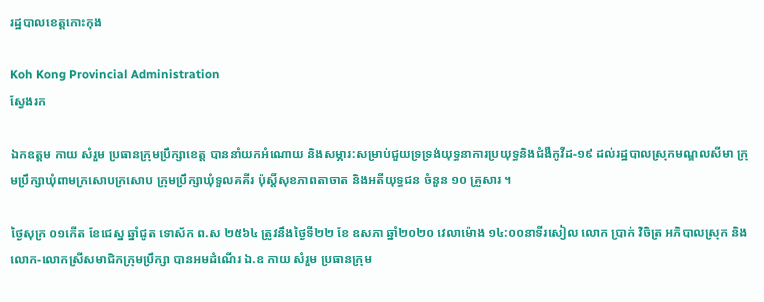រដ្ឋបាលខេត្តកោះកុង

Koh Kong Provincial Administration
ស្វែងរក

ឯកឧត្តម កាយ សំរួម ប្រធានក្រុមប្រឹក្សាខេត្ត បាននាំយកអំណោយ និងសម្ភារ:សម្រាប់ជួយទ្រទ្រង់យុទ្ធនាការប្រយុទ្ធនិងជំងឺកូវីដ-១៩ ដល់រដ្ឋបាលស្រុកមណ្ឌលសីមា ក្រុមប្រឹក្សាឃុំពាមក្រសោបក្រសោប ក្រុមប្រឹក្សាឃុំទួលគគីរ ប៉ុស្តិ៍សុខភាពតាចាត និងអតីយុទ្ធជន ចំនួន ១០ គ្រួសារ ។

ថ្ងៃសុក្រ ០១កើត ខែជេស្ន ឆ្នាំជូត ទោស័ក ព.ស ២៥៦៤ ត្រូវនឹងថ្ងៃទី២២ ខែ ឧសភា ឆ្នាំ២០២០ វេលាម៉ោង ១៤:០០នាទីរសៀល លោក ប្រាក់ វិចិត្រ អភិបាលស្រុក និងលោក-លោកស្រីសមាជិកក្រុមប្រឹក្សា បានអមដំណើរ ឯ.ឧ កាយ សំរួម ប្រធានក្រុម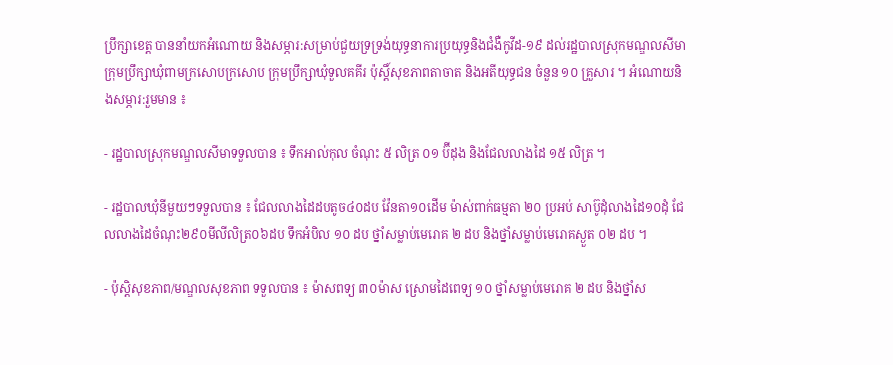ប្រឹក្សាខេត្ត បាននាំយកអំណោយ និងសម្ភារ:សម្រាប់ជួយទ្រទ្រង់យុទ្ធនាការប្រយុទ្ធនិងជំងឺកូវីដ-១៩ ដល់រដ្ឋបាលស្រុកមណ្ឌលសីមា ក្រុមប្រឹក្សាឃុំពាមក្រសោបក្រសោប ក្រុមប្រឹក្សាឃុំទួលគគីរ ប៉ុស្តិ៍សុខភាពតាចាត និងអតីយុទ្ធជន ចំនួន ១០ គ្រួសារ ។ អំណោយនិងសម្ភារ:រួមមាន ៖

- រដ្ឋបាលស្រុកមណ្ឌលសីមាទទួលបាន ៖ ទឹកអាល់កុល ចំណុះ ៥ លិត្រ ០១ ប៊ីដុង និងជែលលាងដៃ ១៥ លិត្រ ។

- រដ្ឋបាលឃុំនីមួយៗទទួលបាន ៖ ជែលលាងដៃដបតូច៤០ដប វ៉ែនតា១០ដើម ម៉ាស់ពាក់ធម្មតា ២០ ប្រអប់ សាប៊ូដុំលាងដៃ១០ដុំ ជែលលាងដៃចំណុះ២៩០មីលីលិត្រ០៦ដប ទឹកអំបិល ១០ ដប ថ្នាំសម្លាប់មេរោគ ២ ដប និងថ្នាំសម្លាប់មេរោគស្ងួត ០២ ដប ។

- ប៉ុស្តិសុខភាព/មណ្ឌលសុខភាព ទទួលបាន ៖ ម៉ាសពទ្យ ៣០ម៉ាស ស្រោមដៃពេទ្យ ១០ ថ្នាំសម្លាប់មេរោគ ២ ដប និងថ្នាំស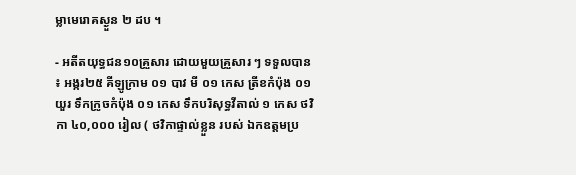ម្លាមេរោគស្ងួន ២ ដប ។

- អតីតយុទ្ធជន១០គ្រួសារ ដោយមួយគ្រួសារ ៗ ទទួលបាន ៖ អង្ករ២៥ គីឡូក្រាម ០១ បាវ មី ០១ កេស ត្រីខកំប៉ុង ០១ យួរ ទឹកក្រូចកំប៉ុង ០១ កេស ទឹកបរិសុទ្ធវីតាល់ ១ កេស ថវិកា ៤០,០០០ រៀល ( ថវិកាផ្ទាល់ខ្លួន របស់ ឯកឧត្តមប្រ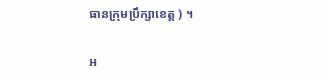ធានក្រុមប្រឹក្សាខេត្ត ) ។

អ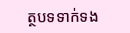ត្ថបទទាក់ទង